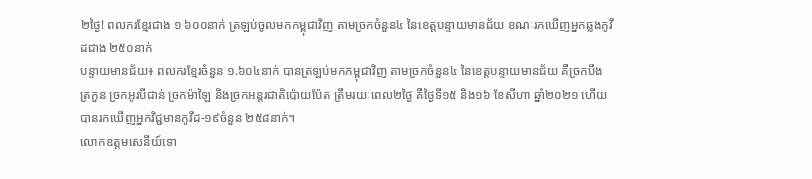២ថ្ងៃ! ពលករខ្មែរជាង ១ ៦០០នាក់ ត្រឡប់ចូលមកកម្ពុជាវិញ តាមច្រកចំនួន៤ នៃខេត្តបន្ទាយមានជ័យ ខណៈរកឃើញអ្នកឆ្លងកូវីដជាង ២៥០នាក់
បន្ទាយមានជ័យ៖ ពលករខ្មែរចំនួន ១.៦០៤នាក់ បានត្រឡប់មកកម្ពុជាវិញ តាមច្រកចំនួន៤ នៃខេត្តបន្ទាយមានជ័យ គឺច្រកបឹងត្រកួន ច្រកអូរបីជាន់ ច្រកម៉ាឡៃ និងច្រកអន្តរជាតិប៉ោយប៉ែត ត្រឹមរយៈពេល២ថ្ងៃ គឺថ្ងៃទី១៥ និង១៦ ខែសីហា ឆ្នាំ២០២១ ហើយបានរកឃើញអ្នកវិជ្ជមានកូវីដ-១៩ចំនួន ២៥៨នាក់។
លោកឧត្តមសេនីយ៍ទោ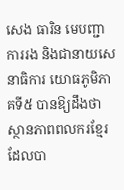សេង ធារិន មេបញ្ជាការរង និងជានាយសេនាធិការ យោធភូមិភាគទី៥ បានឱ្យដឹងថា ស្ថានភាពពលករខ្មែរ ដែលបា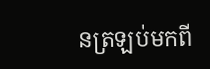នត្រឡប់មកពី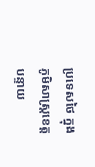ប្រទេសថៃ ក្នុងភូមិសាស្ត្រខេត្តបន្ទាយ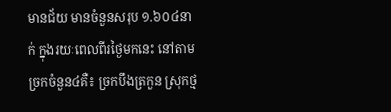មានជ័យ មានចំនួនសរុប ១.៦០៤នាក់ ក្នុងរយៈពេលពីរថ្ងៃមកនេះ នៅតាមច្រកចំនួន៤គឺ៖ ច្រកបឹងត្រកួន ស្រុកថ្ម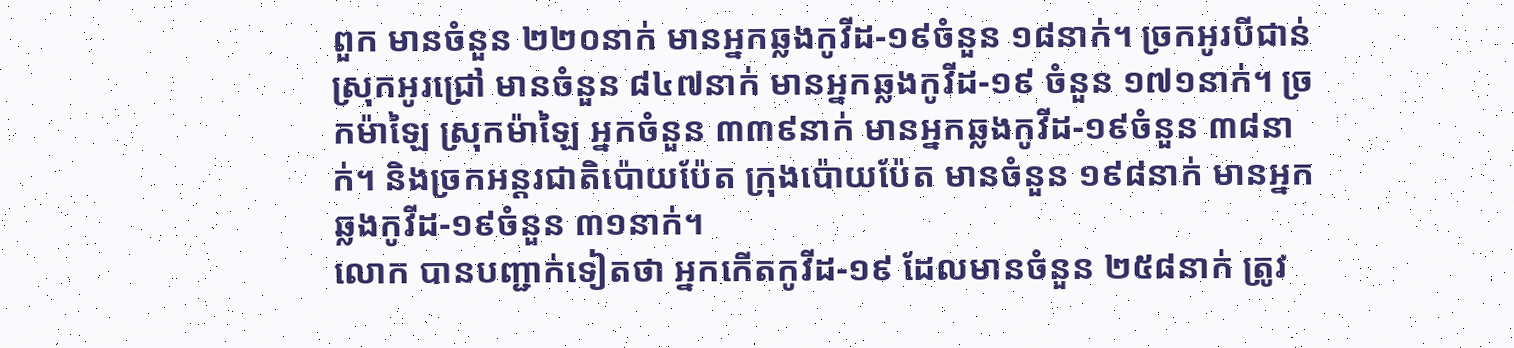ពួក មានចំនួន ២២០នាក់ មានអ្នកឆ្លងកូវីដ-១៩ចំនួន ១៨នាក់។ ច្រកអូរបីជាន់ ស្រុកអូរជ្រៅ មានចំនួន ៨៤៧នាក់ មានអ្នកឆ្លងកូវីដ-១៩ ចំនួន ១៧១នាក់។ ច្រកម៉ាឡៃ ស្រុកម៉ាឡៃ អ្នកចំនួន ៣៣៩នាក់ មានអ្នកឆ្លងកូវីដ-១៩ចំនួន ៣៨នាក់។ និងច្រកអន្តរជាតិប៉ោយប៉ែត ក្រុងប៉ោយប៉ែត មានចំនួន ១៩៨នាក់ មានអ្នកឆ្លងកូវីដ-១៩ចំនួន ៣១នាក់។
លោក បានបញ្ជាក់ទៀតថា អ្នកកើតកូវីដ-១៩ ដែលមានចំនួន ២៥៨នាក់ ត្រូវ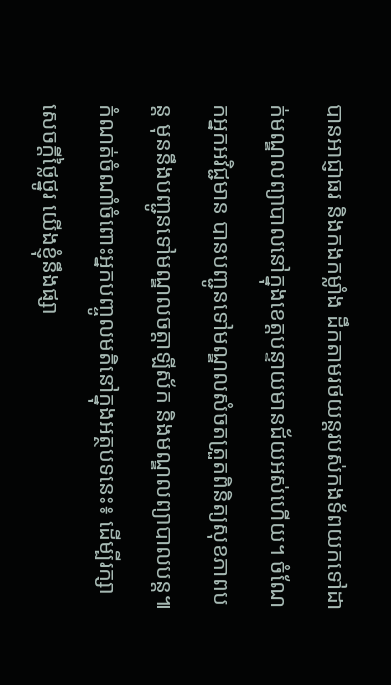បានអាជ្ញាធរ និងកងកម្លាំង ដឹកតាមរថយន្តរបស់កងទ័ពយកទៅដាក់មណ្ឌលព្យាបាលនៅក្នុងខេត្តបន្ទាយមានជ័យអស់ហើយ។ ចំណែកអ្នកអវិជ្ជមាន បានបញ្ជូនទៅមណ្ឌលសំចតត្រួតពិនិត្យសុខភាពបន្ត មុននឹងបញ្ជូនទៅមណ្ឌលចត្តាឡីស័ក និងមណ្ឌលព្យាបាលបន្ត៕
កំណត់ចំណាំចំពោះអ្នកបញ្ចូលមតិនៅក្នុងអត្ថបទនេះ៖ ដើម្បីរក្សាសេចក្ដីថ្លៃថ្នូរ យើងខ្ញុំនឹងផ្សា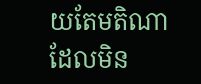យតែមតិណា ដែលមិន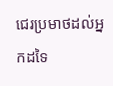ជេរប្រមាថដល់អ្នកដទៃ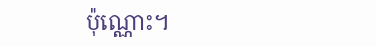ប៉ុណ្ណោះ។